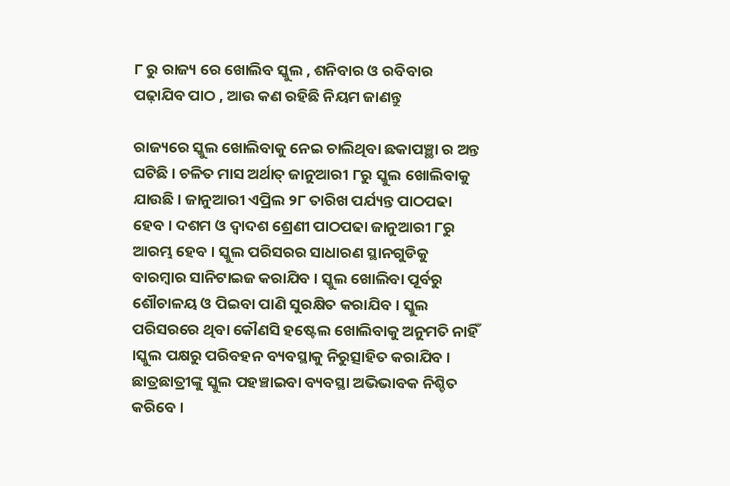୮ ରୁ ରାଜ୍ୟ ରେ ଖୋଲିବ ସ୍କୁଲ , ଶନିବାର ଓ ରବିବାର ପଢ଼ାଯିବ ପାଠ , ଆଉ କଣ ରହିଛି ନିୟମ ଜାଣନ୍ତୁ

ରାଜ୍ୟରେ ସ୍କୁଲ ଖୋଲିବାକୁ ନେଇ ଚାଲିଥିବା ଛକାପଞ୍ଛା ର ଅନ୍ତ ଘଟିଛି । ଚଳିତ ମାସ ଅର୍ଥାତ୍ ଜାନୁଆରୀ ୮ରୁ ସ୍କୁଲ ଖୋଲିବାକୁ ଯାଉଛି । ଜାନୁଆରୀ ଏପ୍ରିଲ ୨୮ ତାରିଖ ପର୍ଯ୍ୟନ୍ତ ପାଠପଢା ହେବ । ଦଶମ ଓ ଦ୍ୱାଦଶ ଶ୍ରେଣୀ ପାଠପଢା ଜାନୁଆରୀ ୮ରୁ ଆରମ୍ଭ ହେବ । ସ୍କୁଲ ପରିସରର ସାଧାରଣ ସ୍ଥାନଗୁଡିକୁ ବାରମ୍ବାର ସାନିଟାଇଜ କରାଯିବ । ସ୍କୁଲ ଖୋଲିବା ପୂର୍ବରୁ ଶୌଚାଳୟ ଓ ପିଇବା ପାଣି ସୁରକ୍ଷିତ କରାଯିବ । ସ୍କୁଲ ପରିସରରେ ଥିବା କୌଣସି ହଷ୍ଟେଲ ଖୋଲିବାକୁ ଅନୁମତି ନାହିଁ ।ସ୍କୁଲ ପକ୍ଷରୁ ପରିବହନ ବ୍ୟବସ୍ଥାକୁ ନିରୁତ୍ସାହିତ କରାଯିବ । ଛାତ୍ରଛାତ୍ରୀଙ୍କୁ ସ୍କୁଲ ପହଞ୍ଚାଇବା ବ୍ୟବସ୍ଥା ଅଭିଭାବକ ନିଶ୍ଚିତ କରିବେ ।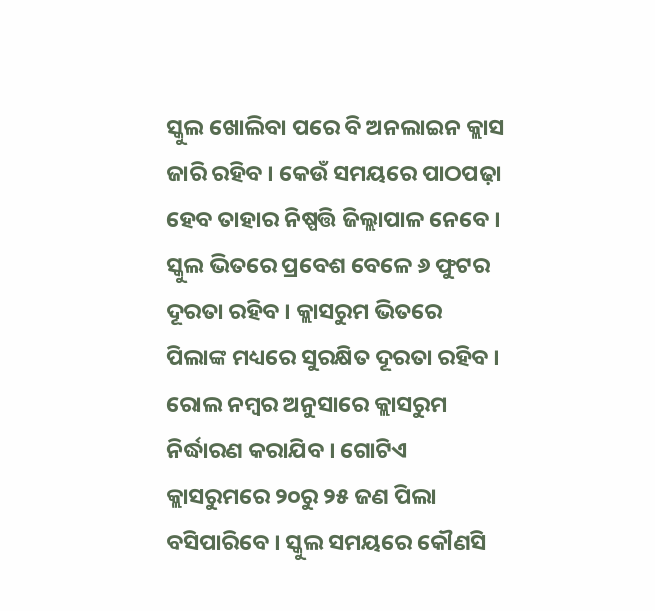ସ୍କୁଲ ଖୋଲିବା ପରେ ବି ଅନଲାଇନ କ୍ଲାସ ଜାରି ରହିବ । କେଉଁ ସମୟରେ ପାଠପଢ଼ା ହେବ ତାହାର ନିଷ୍ପତ୍ତି ଜିଲ୍ଲାପାଳ ନେବେ । ସ୍କୁଲ ଭିତରେ ପ୍ରବେଶ ବେଳେ ୬ ଫୁଟର ଦୂରତା ରହିବ । କ୍ଲାସରୁମ ଭିତରେ ପିଲାଙ୍କ ମଧ୍ୟରେ ସୁରକ୍ଷିତ ଦୂରତା ରହିବ । ରୋଲ ନମ୍ବର ଅନୁସାରେ କ୍ଲାସରୁମ ନିର୍ଦ୍ଧାରଣ କରାଯିବ । ଗୋଟିଏ କ୍ଲାସରୁମରେ ୨୦ରୁ ୨୫ ଜଣ ପିଲା ବସିପାରିବେ । ସ୍କୁଲ ସମୟରେ କୌଣସି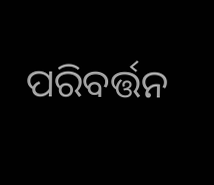ପରିବର୍ତ୍ତନ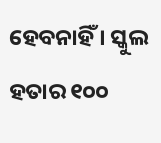ହେବନାହିଁ । ସ୍କୁଲ ହତାର ୧୦୦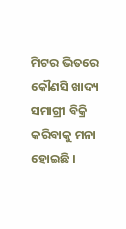ମିଟର ଭିତରେ କୌଣସି ଖାଦ୍ୟ ସମାଗ୍ରୀ ବିକ୍ରି କରିବାକୁ ମନା ହୋଇଛି ।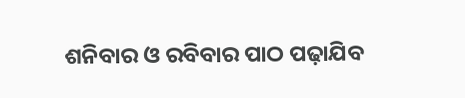ଶନିବାର ଓ ରବିବାର ପାଠ ପଢ଼ାଯିବ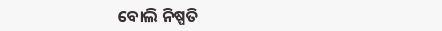ବୋଲି ନିଷ୍ପତି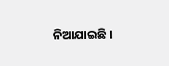ନିଆଯାଇଛି ।